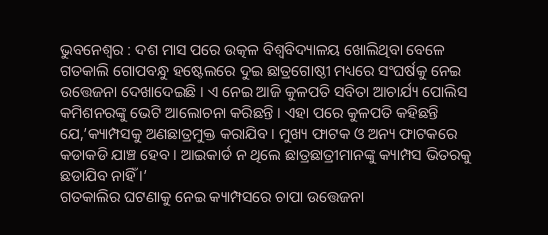ଭୁବନେଶ୍ୱର : ଦଶ ମାସ ପରେ ଉତ୍କଳ ବିଶ୍ୱବିଦ୍ୟାଳୟ ଖୋଲିଥିବା ବେଳେ ଗତକାଲି ଗୋପବନ୍ଧୁ ହଷ୍ଟେଲରେ ଦୁଇ ଛାତ୍ରଗୋଷ୍ଠୀ ମଧ୍ୟରେ ସଂଘର୍ଷକୁ ନେଇ ଉତ୍ତେଜନା ଦେଖାଦେଇଛି । ଏ ନେଇ ଆଜି କୁଳପତି ସବିତା ଆଚାର୍ଯ୍ୟ ପୋଲିସ କମିଶନରଙ୍କୁ ଭେଟି ଆଲୋଚନା କରିଛନ୍ତି । ଏହା ପରେ କୁଳପତି କହିଛନ୍ତି ଯେ,’କ୍ୟାମ୍ପସକୁ ଅଣଛାତ୍ରମୁକ୍ତ କରାଯିବ । ମୁଖ୍ୟ ଫାଟକ ଓ ଅନ୍ୟ ଫାଟକରେ କଡାକଡି ଯାଞ୍ଚ ହେବ । ଆଇକାର୍ଡ ନ ଥିଲେ ଛାତ୍ରଛାତ୍ରୀମାନଙ୍କୁ କ୍ୟାମ୍ପସ ଭିତରକୁ ଛଡାଯିବ ନାହିଁ ।’
ଗତକାଲିର ଘଟଣାକୁ ନେଇ କ୍ୟାମ୍ପସରେ ଚାପା ଉତ୍ତେଜନା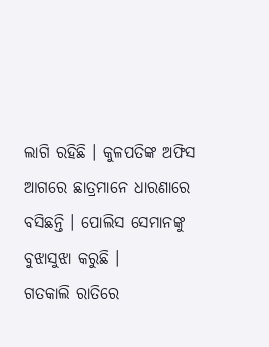ଲାଗି ରହିଛି । କୁଳପତିଙ୍କ ଅଫିସ ଆଗରେ ଛାତ୍ରମାନେ ଧାରଣାରେ ବସିଛନ୍ତି । ପୋଲିସ ସେମାନଙ୍କୁ ବୁଝାସୁଝା କରୁଛି ।
ଗତକାଲି ରାତିରେ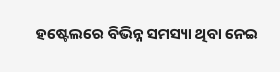ହଷ୍ଟେଲରେ ବିଭିନ୍ନ ସମସ୍ୟା ଥିବା ନେଇ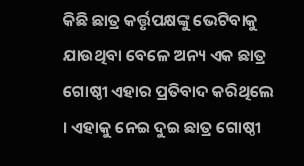କିଛି ଛାତ୍ର କର୍ତ୍ତୃପକ୍ଷଙ୍କୁ ଭେଟିବାକୁ ଯାଉଥିବା ବେଳେ ଅନ୍ୟ ଏକ ଛାତ୍ର ଗୋଷ୍ଠୀ ଏହାର ପ୍ରତିବାଦ କରିଥିଲେ । ଏହାକୁ ନେଇ ଦୁଇ ଛାତ୍ର ଗୋଷ୍ଠୀ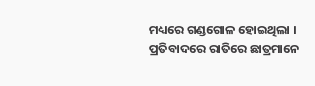ମଧ୍ୟରେ ଗଣ୍ଡଗୋଳ ହୋଇଥିଲା । ପ୍ରତିବାଦରେ ରାତିରେ ଛାତ୍ରମାନେ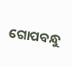ଗୋପବନ୍ଧୁ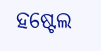ହଷ୍ଟେଲ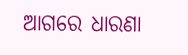ଆଗରେ ଧାରଣା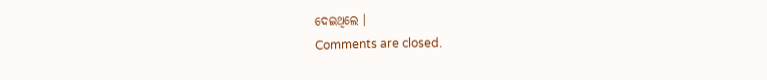ଦେଇଥିଲେ ।
Comments are closed.